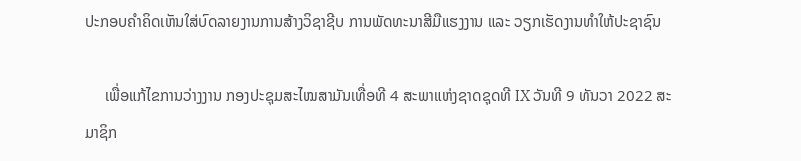ປະກອບຄໍາຄິດເຫັນໃສ່ບົດລາຍງານການສ້າງວິຊາຊີບ ການພັດທະນາສີມືແຮງງານ ແລະ ວຽກເຮັດງານທໍາໃຫ້ປະຊາຊົນ

     ເພື່ອແກ້ໄຂການວ່າງງານ ກອງປະຊຸມສະໄໝສາມັນເທື່ອທີ 4 ສະພາແຫ່ງຊາດຊຸດທີ IX ວັນທີ 9 ທັນວາ 2022 ສະມາຊິກ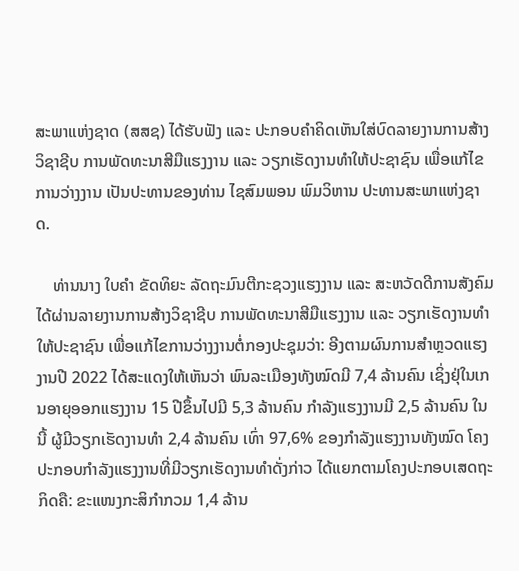ສະພາແຫ່ງຊາດ (ສສຊ) ໄດ້ຮັບຟັງ ແລະ ປະກອບຄໍາຄິດເຫັນໃສ່ບົດລາຍງານການສ້າງວິຊາຊີບ ການພັດທະນາສີມືແຮງງານ ແລະ ວຽກເຮັດງານທໍາໃຫ້ປະຊາຊົນ ເພື່ອແກ້ໄຂການວ່າງງານ ເປັນປະທານຂອງທ່ານ ໄຊສົມພອນ ພົມວິຫານ ປະທານສະພາແຫ່ງຊາດ.

    ທ່ານນາງ ໃບຄໍາ ຂັດທິຍະ ລັດຖະມົນຕີກະຊວງແຮງງານ ແລະ ສະຫວັດດີການສັງຄົມ ໄດ້ຜ່ານລາຍງານການສ້າງວິຊາຊີບ ການພັດທະນາສີມືແຮງງານ ແລະ ວຽກເຮັດງານທໍາໃຫ້ປະຊາຊົນ ເພື່ອແກ້ໄຂການວ່າງງານຕໍ່ກອງປະຊຸມວ່າ: ອີງຕາມຜົນການສໍາຫຼວດແຮງງານປີ 2022 ໄດ້ສະແດງໃຫ້ເຫັນວ່າ ພົນລະເມືອງທັງໝົດມີ 7,4 ລ້ານຄົນ ເຊິ່ງຢຸ່ໃນເກນອາຍຸອອກແຮງງານ 15 ປີຂຶ້ນໄປມີ 5,3 ລ້ານຄົນ ກໍາລັງແຮງງານມີ 2,5 ລ້ານຄົນ ໃນນີ້ ຜູ້ມີວຽກເຮັດງານທໍາ 2,4 ລ້ານຄົນ ເທົ່າ 97,6% ຂອງກໍາລັງແຮງງານທັງໝົດ ໂຄງປະກອບກໍາລັງແຮງງານທີ່ມີວຽກເຮັດງານທໍາດັ່ງກ່າວ ໄດ້ແຍກຕາມໂຄງປະກອບເສດຖະກິດຄື: ຂະແໜງກະສິກໍາກວມ 1,4 ລ້ານ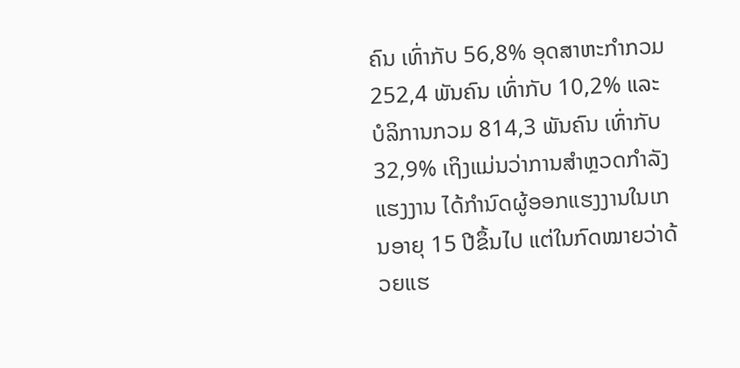ຄົນ ເທົ່າກັບ 56,8% ອຸດສາຫະກໍາກວມ 252,4 ພັນຄົນ ເທົ່າກັບ 10,2% ແລະ ບໍລິການກວມ 814,3 ພັນຄົນ ເທົ່າກັບ 32,9% ເຖິງແມ່ນວ່າການສໍາຫຼວດກໍາລັງແຮງງານ ໄດ້ກໍານົດຜູ້ອອກແຮງງານໃນເກນອາຍຸ 15 ປີຂຶ້ນໄປ ແຕ່ໃນກົດໝາຍວ່າດ້ວຍແຮ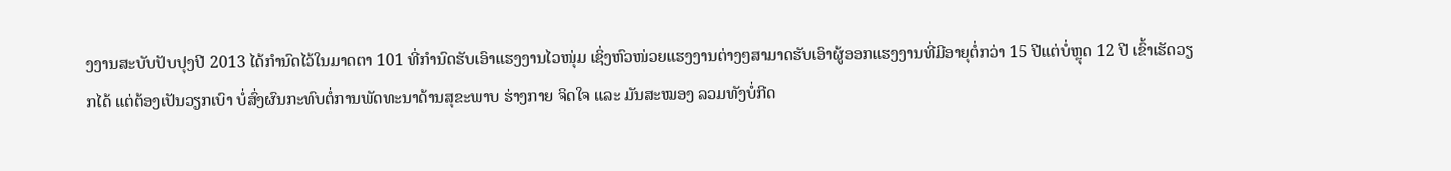ງງານສະບັບປັບປຸງປີ 2013 ໄດ້ກໍານົດໄວ້ໃນມາດຕາ 101 ທີ່ກໍານົດຮັບເອົາແຮງງານໄວໜຸ່ມ ເຊິ່ງຫົວໜ່ວຍແຮງງານຕ່າງໆສາມາດຮັບເອົາຜູ້ອອກແຮງງານທີ່ມີອາຍຸຕໍ່ກວ່າ 15 ປີແຕ່ບໍ່ຫຼຸດ 12 ປີ ເຂົ້າເຮັດວຽກໄດ້ ແຕ່ຕ້ອງເປັນວຽກເບົາ ບໍ່ສົ່ງຜົນກະທົບຕໍ່ການພັດທະນາດ້ານສຸຂະພາບ ຮ່າງກາຍ ຈິດໃຈ ແລະ ມັນສະໝອງ ລວມທັງບໍ່ກີດ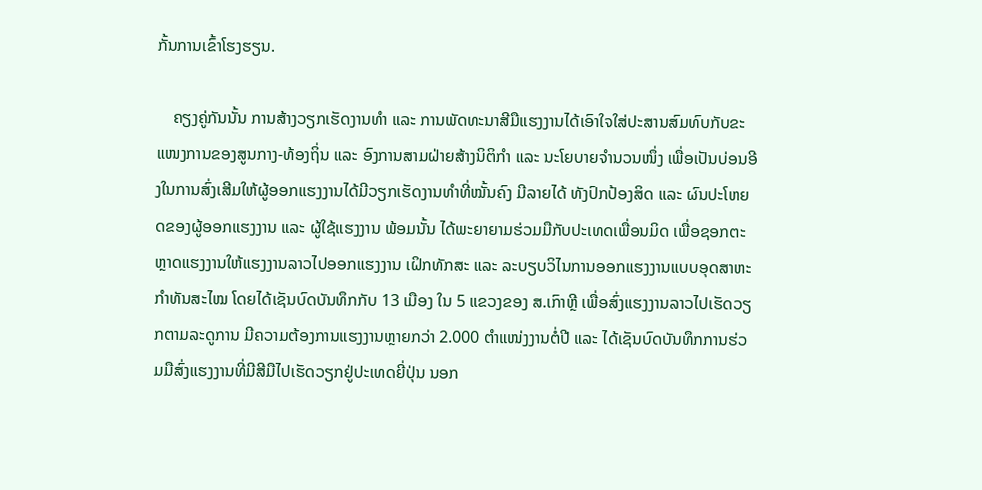ກັ້ນການເຂົ້າໂຮງຮຽນ.

    ຄຽງຄູ່ກັນນັ້ນ ການສ້າງວຽກເຮັດງານທໍາ ແລະ ການພັດທະນາສີມືແຮງງານໄດ້ເອົາໃຈໃສ່ປະສານສົມທົບກັບຂະແໜງການຂອງສູນກາງ-ທ້ອງຖິ່ນ ແລະ ອົງການສາມຝ່າຍສ້າງນິຕິກໍາ ແລະ ນະໂຍບາຍຈໍານວນໜຶ່ງ ເພື່ອເປັນບ່ອນອີງໃນການສົ່ງເສີມໃຫ້ຜູ້ອອກແຮງງານໄດ້ມີວຽກເຮັດງານທໍາທີ່ໝັ້ນຄົງ ມີລາຍໄດ້ ທັງປົກປ້ອງສິດ ແລະ ຜົນປະໂຫຍດຂອງຜູ້ອອກແຮງງານ ແລະ ຜູ້ໃຊ້ແຮງງານ ພ້ອມນັ້ນ ໄດ້ພະຍາຍາມຮ່ວມມືກັບປະເທດເພື່ອນມິດ ເພື່ອຊອກຕະຫຼາດແຮງງານໃຫ້ແຮງງານລາວໄປອອກແຮງງານ ເຝິກທັກສະ ແລະ ລະບຽບວິໄນການອອກແຮງງານແບບອຸດສາຫະກໍາທັນສະໄໝ ໂດຍໄດ້ເຊັນບົດບັນທຶກກັບ 13 ເມືອງ ໃນ 5 ແຂວງຂອງ ສ.ເກົາຫຼີ ເພື່ອສົ່ງແຮງງານລາວໄປເຮັດວຽກຕາມລະດູການ ມີຄວາມຕ້ອງການແຮງງານຫຼາຍກວ່າ 2.000 ຕໍາແໜ່ງງານຕໍ່ປີ ແລະ ໄດ້ເຊັນບົດບັນທຶກການຮ່ວມມືສົ່ງແຮງງານທີ່ມີສີມືໄປເຮັດວຽກຢູ່ປະເທດຍີ່ປຸ່ນ ນອກ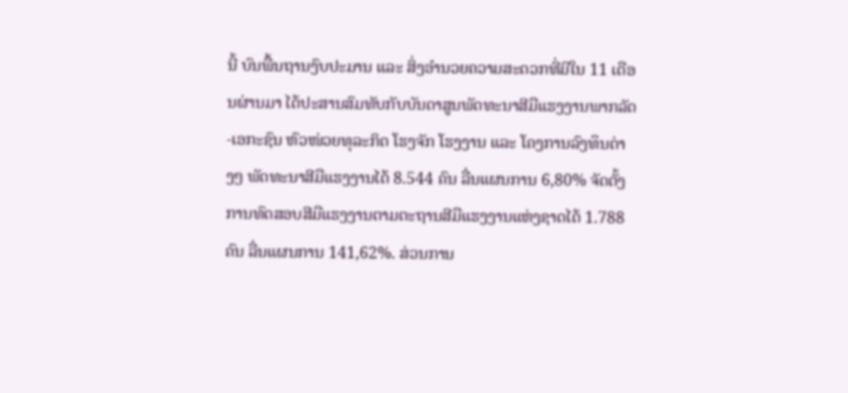ນີ້ ບົນພື້ນຖານງົບປະມານ ແລະ ສິ່ງອໍານວຍຄວາມສະດວກທີ່ມີໃນ 11 ເດືອນຜ່ານມາ ໄດ້ປະສານສົມທັບກັບບັນດາສູນພັດທະນາສີມືແຮງງານພາກລັດ-ເອກະຊົນ ຫົວໜ່ວຍທຸລະກິດ ໂຮງຈັກ ໂຮງງານ ແລະ ໂຄງການລົງທຶນຕ່າງໆ ພັດທະນາສີມືແຮງງານໄດ້ 8.544 ຄົນ ລື່ນແຜນການ 6,80% ຈັດຕັ້ງການທົດສອບສີມືແຮງງານຕາມຕະຖານສີມືແຮງງານແຫ່ງຊາດໄດ້ 1.788 ຄົນ ລື່ນແຜນການ 141,62%. ສ່ວນການ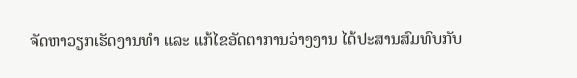ຈັດຫາວຽກເຮັດງານທໍາ ແລະ ແກ້ໄຂອັດຕາການວ່າງງານ ໄດ້ປະສານສົມທົບກັບ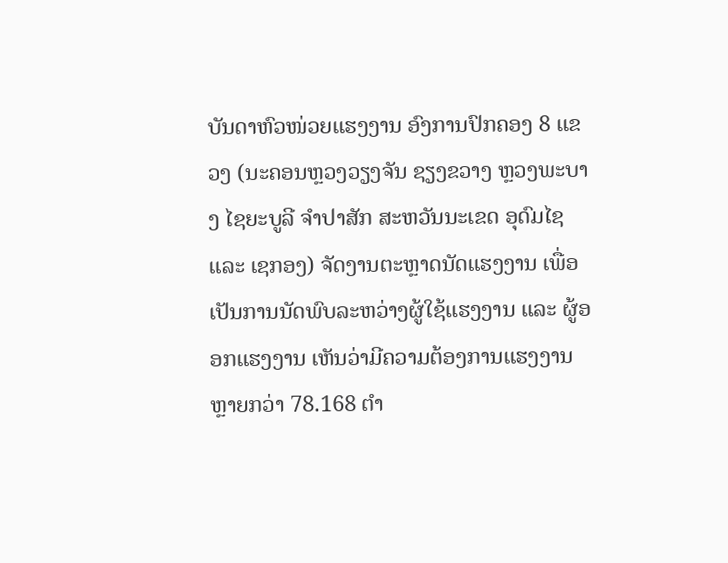ບັນດາຫົວໜ່ວຍແຮງງານ ອົງການປົກຄອງ 8 ແຂວງ (ນະຄອນຫຼວງວຽງຈັນ ຊຽງຂວາງ ຫຼວງພະບາງ ໄຊຍະບູລີ ຈຳປາສັກ ສະຫວັນນະເຂດ ອຸດົມໄຊ ແລະ ເຊກອງ) ຈັດງານຕະຫຼາດນັດແຮງງານ ເພື່ອເປັນການນັດພົບລະຫວ່າງຜູ້ໃຊ້ແຮງງານ ແລະ ຜູ້ອອກແຮງງານ ເຫັນວ່າມີຄວາມຕ້ອງການແຮງງານຫຼາຍກວ່າ 78.168 ຕຳ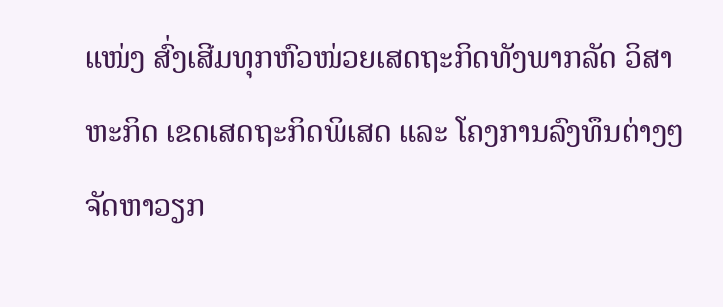ແໜ່ງ ສົ່ງເສີມທຸກຫົວໜ່ວຍເສດຖະກິດທັງພາກລັດ ວິສາຫະກິດ ເຂດເສດຖະກິດພິເສດ ແລະ ໂຄງການລົງທຶນຕ່າງໆ ຈັດຫາວຽກ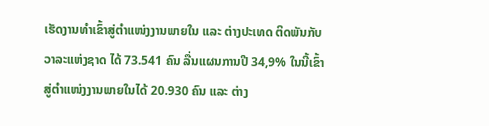ເຮັດງານທຳເຂົ້າສູ່ຕຳແໜ່ງງານພາຍໃນ ແລະ ຕ່າງປະເທດ ຕິດພັນກັບວາລະແຫ່ງຊາດ ໄດ້ 73.541 ຄົນ ລື່ນແຜນການປີ 34,9% ໃນນີ້ເຂົ້າສູ່ຕຳແໜ່ງງານພາຍໃນໄດ້ 20.930 ຄົນ ແລະ ຕ່າງ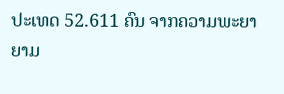ປະເທດ 52.611 ຄົນ ຈາກຄວາມພະຍາຍາມ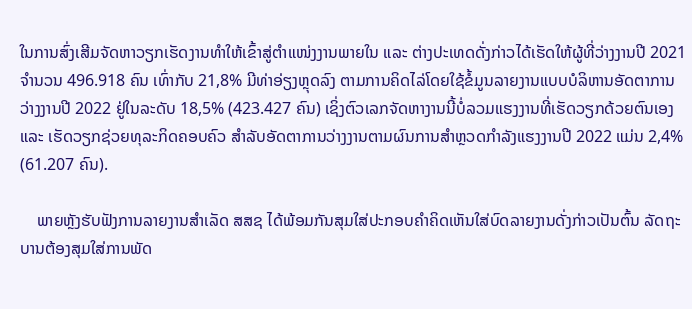ໃນການສົ່ງເສີມຈັດຫາວຽກເຮັດງານທຳໃຫ້ເຂົ້າສູ່ຕຳແໜ່ງງານພາຍໃນ ແລະ ຕ່າງປະເທດດັ່ງກ່າວໄດ້ເຮັດໃຫ້ຜູ້ທີ່ວ່າງງານປີ 2021 ຈຳນວນ 496.918 ຄົນ ເທົ່າກັບ 21,8% ມີທ່າອ່ຽງຫຼຸດລົງ ຕາມການຄິດໄລ່ໂດຍໃຊ້ຂໍ້ມູນລາຍງານແບບບໍລິຫານອັດຕາການວ່າງງານປີ 2022 ຢູ່ໃນລະດັບ 18,5% (423.427 ຄົນ) ເຊິ່ງຕົວເລກຈັດຫາງານນີ້ບໍ່ລວມແຮງງານທີ່ເຮັດວຽກດ້ວຍຕົນເອງ ແລະ ເຮັດວຽກຊ່ວຍທຸລະກິດຄອບຄົວ ສຳລັບອັດຕາການວ່າງງານຕາມຜົນການສໍາຫຼວດກຳລັງແຮງງານປີ 2022 ແມ່ນ 2,4% (61.207 ຄົນ).

    ພາຍຫຼັງຮັບຟັງການລາຍງານສໍາເລັດ ສສຊ ໄດ້ພ້ອມກັນສຸມໃສ່ປະກອບຄໍາຄິດເຫັນໃສ່ບົດລາຍງານດັ່ງກ່າວເປັນຕົ້ນ ລັດຖະບານຕ້ອງສຸມໃສ່ການພັດ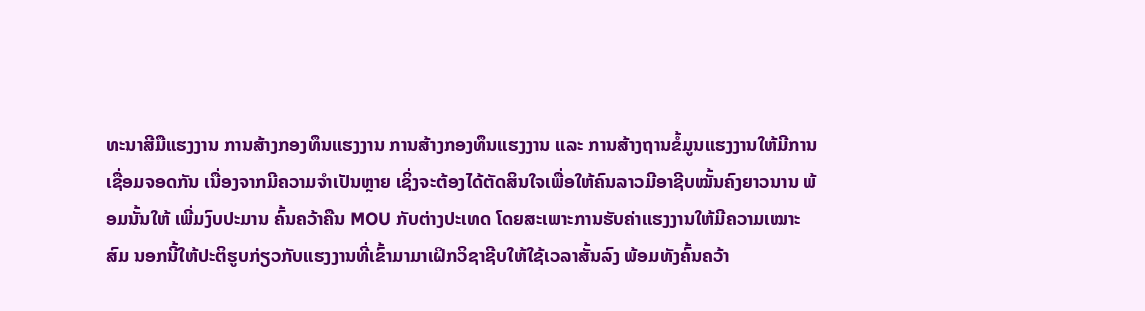ທະນາສີມືແຮງງານ ການສ້າງກອງທຶນແຮງງານ ການສ້າງກອງທຶນແຮງງານ ແລະ ການສ້າງຖານຂໍ້ມູນແຮງງານໃຫ້ມີການເຊື່ອມຈອດກັນ ເນື່ອງຈາກມີຄວາມຈໍາເປັນຫຼາຍ ເຊິ່ງຈະຕ້ອງໄດ້ຕັດສິນໃຈເພື່ອໃຫ້ຄົນລາວມີອາຊີບໝັ້ນຄົງຍາວນານ ພ້ອມນັ້ນໃຫ້ ເພີ່ມງົບປະມານ ຄົ້ນຄວ້າຄືນ MOU ກັບຕ່າງປະເທດ ໂດຍສະເພາະການຮັບຄ່າແຮງງານໃຫ້ມີຄວາມເໝາະສົມ ນອກນີ້ໃຫ້ປະຕິຮູບກ່ຽວກັບແຮງງານທີ່ເຂົ້າມາມາເຝິກວິຊາຊີບໃຫ້ໃຊ້ເວລາສັ້ນລົງ ພ້ອມທັງຄົ້ນຄວ້າ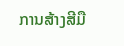ການສ້າງສີມື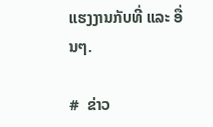ແຮງງານກັບທີ່ ແລະ ອື່ນໆ.

#  ຂ່າວ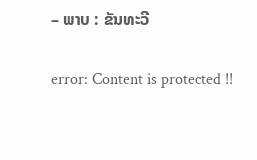– ພາບ : ຂັນທະວີ

error: Content is protected !!